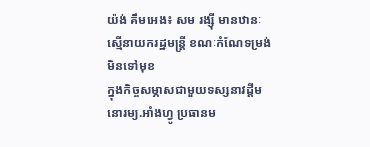យ៉ង់ គឹមអេង៖ សម រង្ស៊ី មានឋានៈស្មើនាយករដ្ឋមន្រ្តី ខណៈកំណែទម្រង់មិនទៅមុខ
ក្នុងកិច្ចសម្ភាសជាមួយទស្សនាវដ្តីមនោរម្យ.អាំងហ្វូ ប្រធានម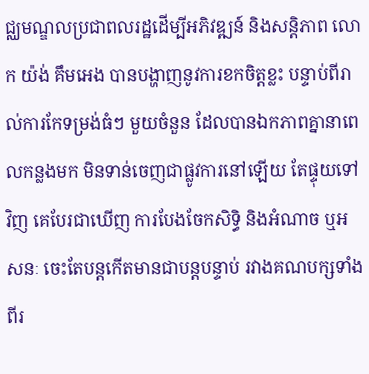ជ្ឈមណ្ឌលប្រជាពលរដ្ឋដើម្បីអភិវឌ្ឍន៍ និងសន្តិភាព លោក យ៉ង់ គឹមអេង បានបង្ហាញនូវការខកចិត្តខ្លះ បន្ទាប់ពីរាល់ការកែទម្រង់ធំៗ មួយចំនួន ដែលបានឯកភាពគ្នានាពេលកន្លងមក មិនទាន់ចេញជាផ្លូវការនៅឡើយ តែផ្ទុយទៅវិញ គេបែរជាឃើញ ការបែងចែកសិទ្ធិ និងអំណាច ឬអសនៈ ចេះតែបន្តកើតមានជាបន្តបន្ទាប់ រវាងគណបក្សទាំងពីរ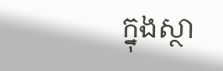ក្នុងស្ថា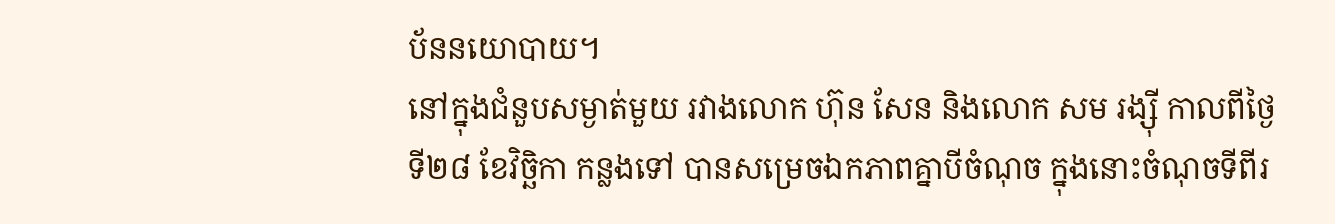ប័ននយោបាយ។
នៅក្នុងជំនួបសម្ងាត់មួយ រវាងលោក ហ៊ុន សែន និងលោក សម រង្ស៊ី កាលពីថ្ងៃទី២៨ ខែវិច្ឆិកា កន្លងទៅ បានសម្រេចឯកភាពគ្នាបីចំណុច ក្នុងនោះចំណុចទីពីរ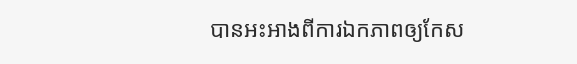បានអះអាងពីការឯកភាពឲ្យកែស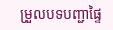ម្រួលបទបញ្ជាផ្ទៃ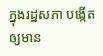ក្នុងរដ្ឋសភា បង្កើតឲ្យមាន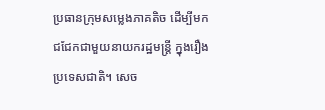ប្រធានក្រុមសម្លេងភាគតិច ដើម្បីមកជជែកជាមួយនាយករដ្ឋមន្ត្រី ក្នុងរឿងប្រទេសជាតិ។ សេច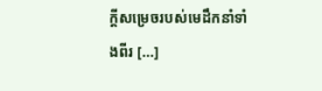ក្ដីសម្រេចរបស់មេដឹកនាំទាំងពីរ [...]